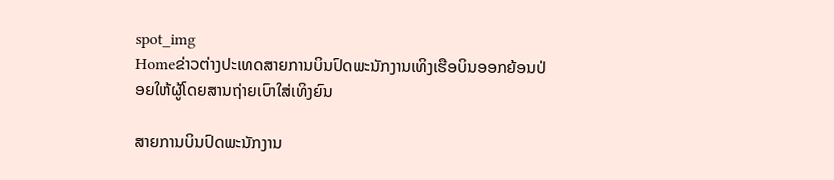spot_img
Homeຂ່າວຕ່າງປະເທດສາຍການບິນປົດພະນັກງານເທິງເຮືອບິນອອກຍ້ອນປ່ອຍໃຫ້ຜູ້ໂດຍສານຖ່າຍເບົາໃສ່ເທິງຍົນ

ສາຍການບິນປົດພະນັກງານ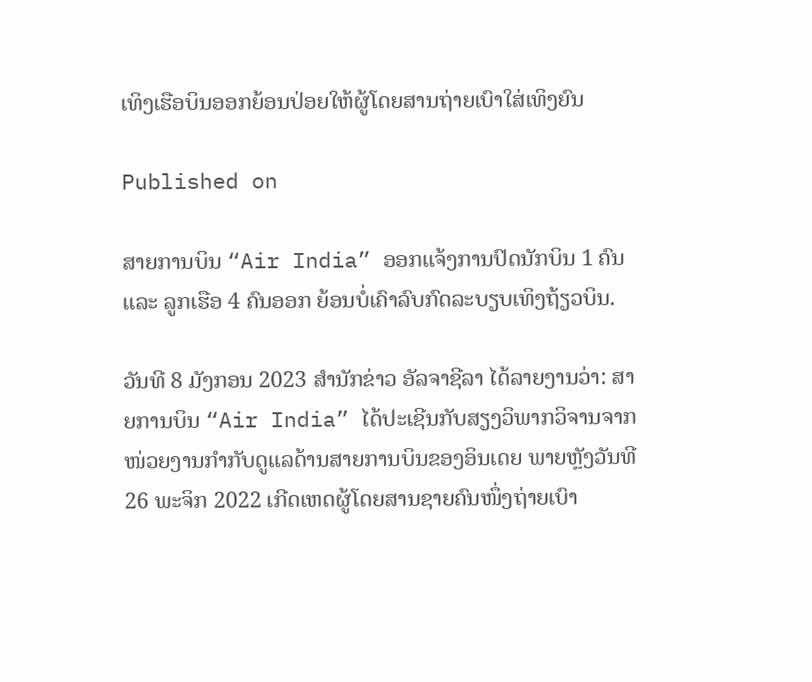ເທິງເຮືອບິນອອກຍ້ອນປ່ອຍໃຫ້ຜູ້ໂດຍສານຖ່າຍເບົາໃສ່ເທິງຍົນ

Published on

ສາຍການບິນ “Air India” ອອກແຈ້ງການປົດນັກບິນ 1 ຄົນ ແລະ ລູກເຮືອ 4 ຄົນອອກ ຍ້ອນບໍ່ເຄົາລົບກົດລະບຽບເທິງຖ້ຽວບິນ.

ວັນທີ 8 ມັງກອນ 2023 ສຳນັກຂ່າວ ອັລຈາຊີລາ ໄດ້ລາຍງານວ່າ: ສາຍການບິນ “Air India” ໄດ້ປະເຊີນກັບສຽງວິພາກວິຈານຈາກໜ່ວຍງານກຳກັບດູແລດ້ານສາຍການບິນຂອງອິນເດຍ ພາຍຫຼັງວັນທີ 26 ພະຈິກ 2022 ເກີດເຫດຜູ້ໂດຍສານຊາຍຄົນໜຶ່ງຖ່າຍເບົາ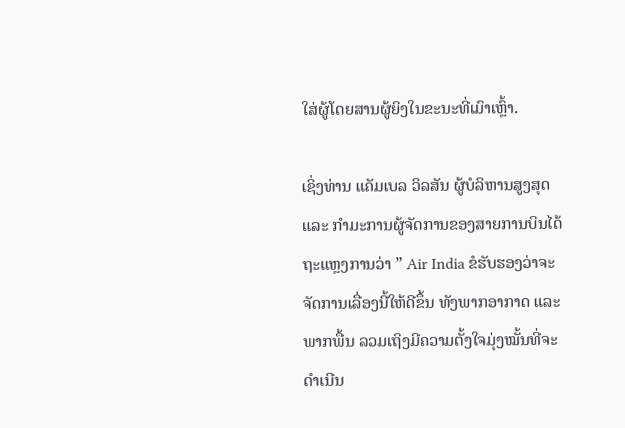ໃສ່ຜູ້ໂດຍສານຜູ້ຍິງໃນຂະນະທີ່ເມົາເຫຼົ້າ.

ເຊິ່ງທ່ານ ແຄັມເບລ ວິລສັນ ຜູ້ບໍລິຫານສູງສຸດ ແລະ ກຳມະການຜູ້ຈັດການຂອງສາຍການບິນໄດ້ຖະແຫຼງການວ່າ ” Air India ຂໍຮັບຮອງວ່າຈະຈັດການເລື່ອງນີ້ໃຫ້ດີຂຶ້ນ ທັງພາກອາກາດ ແລະ ພາກພື້ນ ລວມເຖິງມີຄວາມຕັ້ງໃຈມຸ່ງໝັ້ນທີ່ຈະດຳເນີນ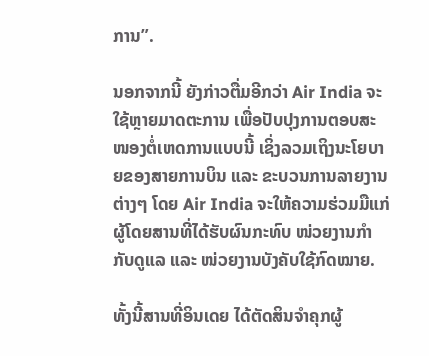ການ”.

ນອກຈາກນີ້ ຍັງກ່າວຕື່ມອີກວ່າ Air India ຈະໃຊ້ຫຼາຍມາດຕະການ ເພື່ອປັບປຸງການຕອບສະໜອງຕໍ່ເຫດການແບບນີ້ ເຊິ່ງລວມເຖິງນະໂຍບາຍຂອງສາຍການບິນ ແລະ ຂະບວນການລາຍງານຕ່າງໆ ໂດຍ Air India ຈະໃຫ້ຄວາມຮ່ວມມືແກ່ຜູ້ໂດຍສານທີ່ໄດ້ຮັບຜົນກະທົບ ໜ່ວຍງານກຳກັບດູແລ ແລະ ໜ່ວຍງານບັງຄັບໃຊ້ກົດໝາຍ.

ທັ້ງນີ້ສານທີ່ອິນເດຍ ໄດ້ຕັດສິນຈຳຄຸກຜູ້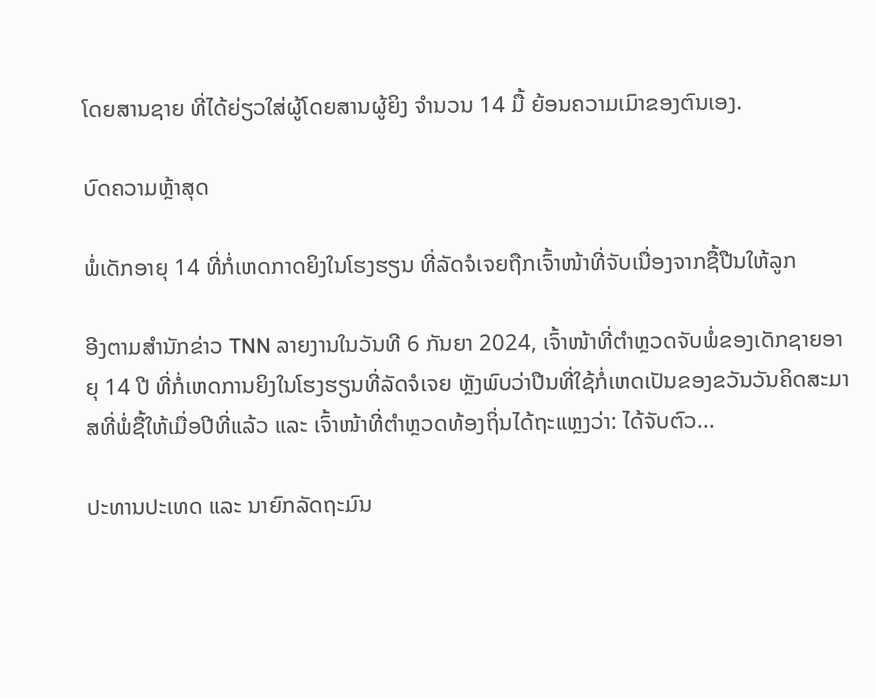ໂດຍສານຊາຍ ທີ່ໄດ້ຍ່ຽວໃສ່ຜູ້ໂດຍສານຜູ້ຍິງ ຈຳນວນ 14 ມື້ ຍ້ອນຄວາມເມົາຂອງຕົນເອງ.

ບົດຄວາມຫຼ້າສຸດ

ພໍ່ເດັກອາຍຸ 14 ທີ່ກໍ່ເຫດກາດຍິງໃນໂຮງຮຽນ ທີ່ລັດຈໍເຈຍຖືກເຈົ້າໜ້າທີ່ຈັບເນື່ອງຈາກຊື້ປືນໃຫ້ລູກ

ອີງຕາມສຳນັກຂ່າວ TNN ລາຍງານໃນວັນທີ 6 ກັນຍາ 2024, ເຈົ້າໜ້າທີ່ຕຳຫຼວດຈັບພໍ່ຂອງເດັກຊາຍອາຍຸ 14 ປີ ທີ່ກໍ່ເຫດການຍິງໃນໂຮງຮຽນທີ່ລັດຈໍເຈຍ ຫຼັງພົບວ່າປືນທີ່ໃຊ້ກໍ່ເຫດເປັນຂອງຂວັນວັນຄິດສະມາສທີ່ພໍ່ຊື້ໃຫ້ເມື່ອປີທີ່ແລ້ວ ແລະ ເຈົ້າໜ້າທີ່ຕຳຫຼວດທ້ອງຖິ່ນໄດ້ຖະແຫຼງວ່າ: ໄດ້ຈັບຕົວ...

ປະທານປະເທດ ແລະ ນາຍົກລັດຖະມົນ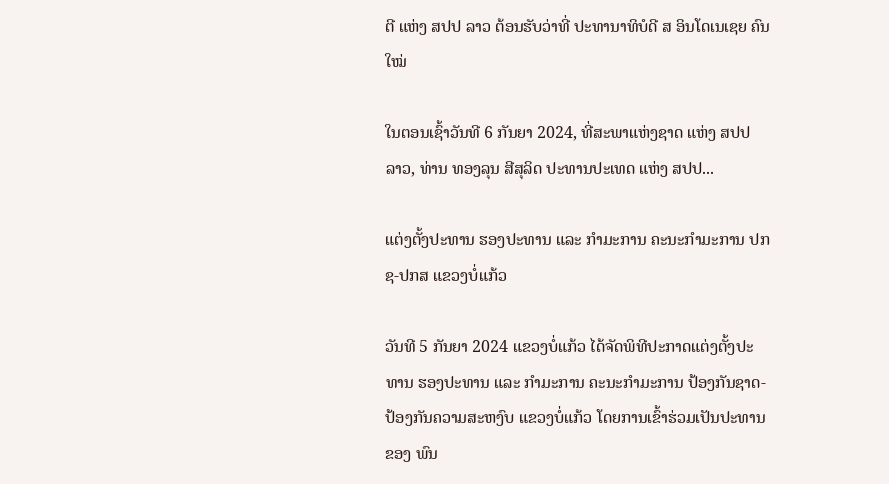ຕີ ແຫ່ງ ສປປ ລາວ ຕ້ອນຮັບວ່າທີ່ ປະທານາທິບໍດີ ສ ອິນໂດເນເຊຍ ຄົນໃໝ່

ໃນຕອນເຊົ້າວັນທີ 6 ກັນຍາ 2024, ທີ່ສະພາແຫ່ງຊາດ ແຫ່ງ ສປປ ລາວ, ທ່ານ ທອງລຸນ ສີສຸລິດ ປະທານປະເທດ ແຫ່ງ ສປປ...

ແຕ່ງຕັ້ງປະທານ ຮອງປະທານ ແລະ ກຳມະການ ຄະນະກຳມະການ ປກຊ-ປກສ ແຂວງບໍ່ແກ້ວ

ວັນທີ 5 ກັນຍາ 2024 ແຂວງບໍ່ແກ້ວ ໄດ້ຈັດພິທີປະກາດແຕ່ງຕັ້ງປະທານ ຮອງປະທານ ແລະ ກຳມະການ ຄະນະກຳມະການ ປ້ອງກັນຊາດ-ປ້ອງກັນຄວາມສະຫງົບ ແຂວງບໍ່ແກ້ວ ໂດຍການເຂົ້າຮ່ວມເປັນປະທານຂອງ ພົນ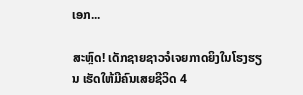ເອກ...

ສະຫຼົດ! ເດັກຊາຍຊາວຈໍເຈຍກາດຍິງໃນໂຮງຮຽນ ເຮັດໃຫ້ມີຄົນເສຍຊີວິດ 4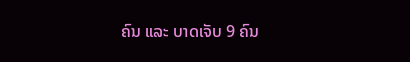ຄົນ ແລະ ບາດເຈັບ 9 ຄົນ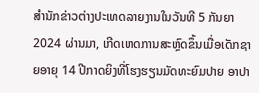ສຳນັກຂ່າວຕ່າງປະເທດລາຍງານໃນວັນທີ 5 ກັນຍາ 2024 ຜ່ານມາ, ເກີດເຫດການສະຫຼົດຂຶ້ນເມື່ອເດັກຊາຍອາຍຸ 14 ປີກາດຍິງທີ່ໂຮງຮຽນມັດທະຍົມປາຍ ອາປາ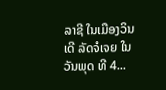ລາຊີ ໃນເມືອງວິນເດີ ລັດຈໍເຈຍ ໃນວັນພຸດ ທີ 4...